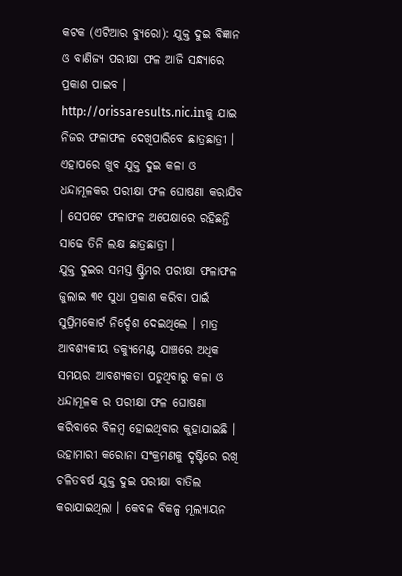କଟକ (ଏଟିଆର ବ୍ୟୁରୋ): ଯୁକ୍ତ ଦୁଇ ବିଜ୍ଞାନ ଓ ବାଣିଜ୍ୟ ପରୀକ୍ଷା ଫଳ ଆଜି ସନ୍ଧ୍ୟାରେ ପ୍ରକାଶ ପାଇବ । http://orissaresults.nic.inକୁ ଯାଇ ନିଜର ଫଳାଫଳ ଦେଖିପାରିବେ ଛାତ୍ରଛାତ୍ରୀ । ଏହାପରେ ଖୁବ ଯୁକ୍ତ ଦୁଇ କଳା ଓ ଧନ୍ଦାମୂଳକର ପରୀକ୍ଷା ଫଳ ଘୋଷଣା କରାଯିବ । ସେପଟେ ଫଳାଫଳ ଅପେକ୍ଷାରେ ରହିଛନ୍ତି ସାଢେ ତିନି ଲକ୍ଷ ଛାତ୍ରଛାତ୍ରୀ ।
ଯୁକ୍ତ ଦୁଇର ସମସ୍ତ ଷ୍ଟ୍ରିମର ପରୀକ୍ଷା ଫଳାଫଳ ଜୁଲାଇ ୩୧ ସୁଧା ପ୍ରକାଶ କରିବା ପାଇଁ ସୁପ୍ରିମକୋର୍ଟ ନିର୍ଦ୍ଦେଶ ଦେଇଥିଲେ । ମାତ୍ର ଆବଶ୍ୟକୀୟ ଡକ୍ୟୁମେଣ୍ଟ ଯାଞ୍ଚରେ ଅଧିକ ସମୟର ଆବଶ୍ୟକତା ପଡୁଥିବାରୁ କଳା ଓ ଧନ୍ଦାମୂଳକ ର ପରୀକ୍ଷା ଫଳ ଘୋଷଣା କରିବାରେ ବିଳମ୍ବ ହୋଇଥିବାର କୁହାଯାଇଛି ।
ଉହାମାରୀ କରୋନା ସଂକ୍ରମଣକୁ ଦୃଷ୍ଟିରେ ରଖି ଚଳିତବର୍ଷ ଯୁକ୍ତ ଦୁଇ ପରୀକ୍ଷା ବାତିଲ କରାଯାଇଥିଲା । କେବଳ ବିକଳ୍ପ ମୂଲ୍ୟାୟନ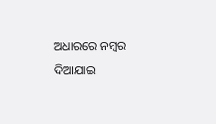ଅଧାରରେ ନମ୍ବର ଦିଆଯାଇ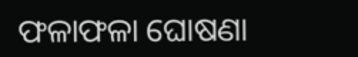ଫଳାଫଳା ଘୋଷଣା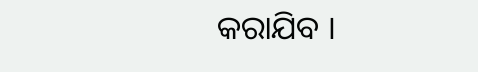କରାଯିବ ।